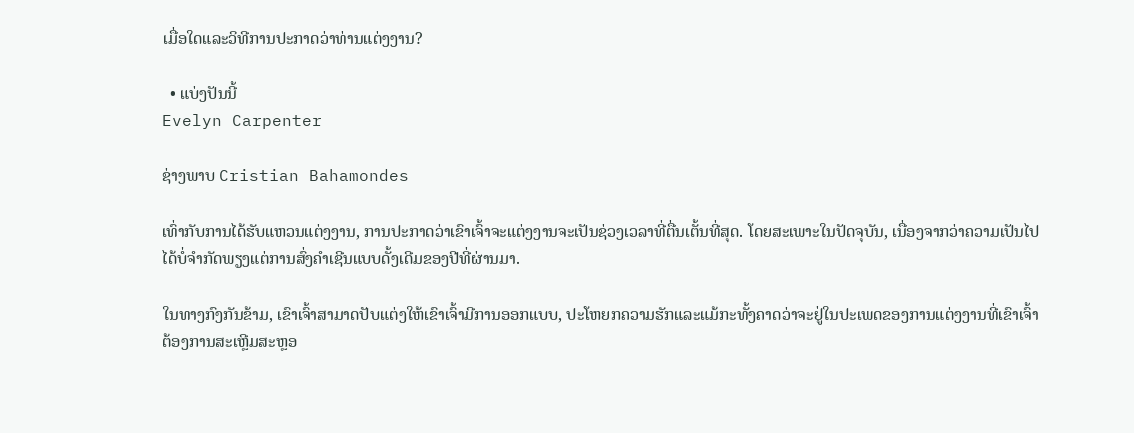ເມື່ອໃດແລະວິທີການປະກາດວ່າທ່ານແຕ່ງງານ?

  • ແບ່ງປັນນີ້
Evelyn Carpenter

ຊ່າງພາບ Cristian Bahamondes

ເທົ່າກັບການໄດ້ຮັບແຫວນແຕ່ງງານ, ການປະກາດວ່າເຂົາເຈົ້າຈະແຕ່ງງານຈະເປັນຊ່ວງເວລາທີ່ຕື່ນເຕັ້ນທີ່ສຸດ. ໂດຍສະເພາະໃນປັດຈຸບັນ, ເນື່ອງຈາກວ່າຄວາມເປັນໄປໄດ້ບໍ່ຈໍາກັດພຽງແຕ່ການສົ່ງຄໍາເຊີນແບບດັ້ງເດີມຂອງປີທີ່ຜ່ານມາ.

ໃນທາງກົງກັນຂ້າມ, ເຂົາເຈົ້າສາມາດປັບແຕ່ງໃຫ້ເຂົາເຈົ້າມີການອອກແບບ, ປະໂຫຍກຄວາມຮັກແລະແມ້ກະທັ້ງຄາດວ່າຈະຢູ່ໃນປະເພດຂອງການແຕ່ງງານທີ່ເຂົາເຈົ້າຕ້ອງການສະເຫຼີມສະຫຼອ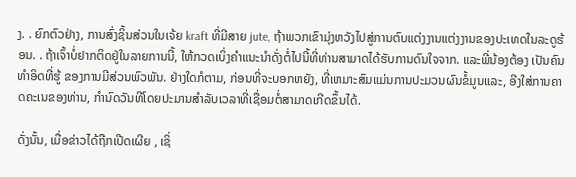ງ. . ຍົກຕົວຢ່າງ, ການສົ່ງຊິ້ນສ່ວນໃນເຈ້ຍ kraft ທີ່ມີສາຍ jute, ຖ້າພວກເຂົາມຸ່ງຫວັງໄປສູ່ການຕົບແຕ່ງງານແຕ່ງງານຂອງປະເທດໃນລະດູຮ້ອນ. . ຖ້າເຈົ້າບໍ່ຢາກຕິດຢູ່ໃນລາຍການນີ້, ໃຫ້ກວດເບິ່ງຄໍາແນະນໍາດັ່ງຕໍ່ໄປນີ້ທີ່ທ່ານສາມາດໄດ້ຮັບການດົນໃຈຈາກ. ແລະພີ່ນ້ອງຕ້ອງ ເປັນຄົນທຳອິດທີ່ຮູ້ ຂອງການມີສ່ວນພົວພັນ. ຢ່າງໃດກໍຕາມ, ກ່ອນທີ່ຈະບອກຫຍັງ, ທີ່ເຫມາະສົມແມ່ນການປະມວນຜົນຂໍ້ມູນແລະ, ອີງໃສ່ການຄາດຄະເນຂອງທ່ານ, ກໍານົດວັນທີໂດຍປະມານສໍາລັບເວລາທີ່ເຊື່ອມຕໍ່ສາມາດເກີດຂຶ້ນໄດ້.

ດັ່ງນັ້ນ, ເມື່ອຂ່າວໄດ້ຖືກເປີດເຜີຍ , ເຊິ່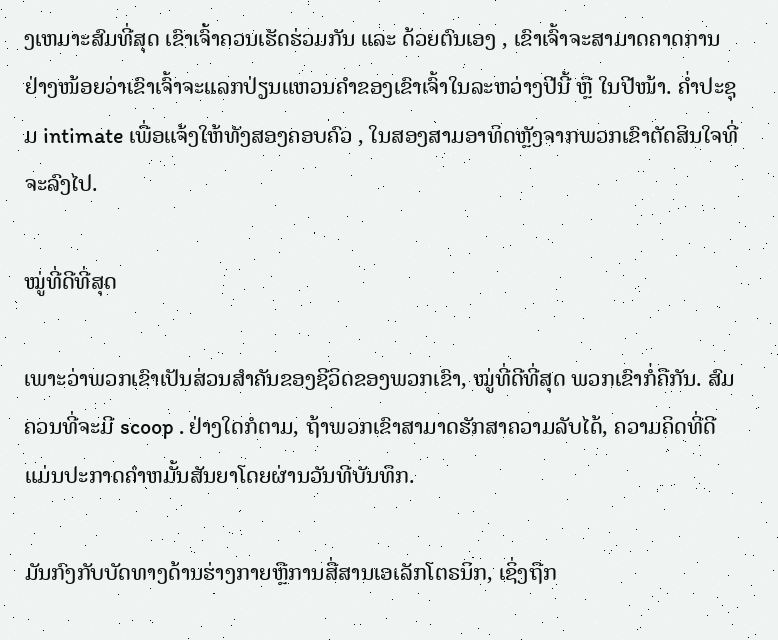ງເຫມາະສົມທີ່ສຸດ ເຂົາເຈົ້າຄວນເຮັດຮ່ວມກັນ ແລະ ດ້ວຍຕົນເອງ , ເຂົາເຈົ້າຈະສາມາດຄາດການຢ່າງໜ້ອຍວ່າເຂົາເຈົ້າຈະແລກປ່ຽນແຫວນຄຳຂອງເຂົາເຈົ້າໃນລະຫວ່າງປີນີ້ ຫຼື ໃນປີໜ້າ. ຄ່ຳປະຊຸມ intimate ເພື່ອແຈ້ງໃຫ້ທັງສອງຄອບຄົວ , ໃນສອງສາມອາທິດຫຼັງຈາກພວກເຂົາຕັດສິນໃຈທີ່ຈະລົງໄປ.

ໝູ່ທີ່ດີທີ່ສຸດ

ເພາະວ່າພວກເຂົາເປັນສ່ວນສຳຄັນຂອງຊີວິດຂອງພວກເຂົາ, ໝູ່ທີ່ດີທີ່ສຸດ ພວກເຂົາກໍ່ຄືກັນ. ສົມຄວນທີ່ຈະມີ scoop . ຢ່າງໃດກໍຕາມ, ຖ້າພວກເຂົາສາມາດຮັກສາຄວາມລັບໄດ້, ຄວາມຄິດທີ່ດີແມ່ນປະກາດຄໍາຫມັ້ນສັນຍາໂດຍຜ່ານວັນທີບັນທຶກ.

ມັນກົງກັບບັດທາງດ້ານຮ່າງກາຍຫຼືການສື່ສານເອເລັກໂຕຣນິກ, ເຊິ່ງຖືກ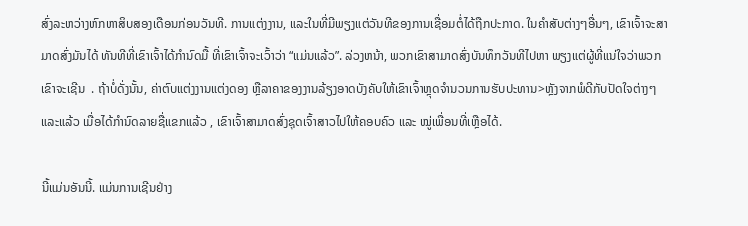ສົ່ງລະຫວ່າງຫົກຫາສິບສອງເດືອນກ່ອນວັນທີ. ການແຕ່ງງານ, ແລະໃນທີ່ມີພຽງແຕ່ວັນທີຂອງການເຊື່ອມຕໍ່ໄດ້ຖືກປະກາດ. ໃນຄໍາສັບຕ່າງໆອື່ນໆ, ເຂົາເຈົ້າຈະສາມາດສົ່ງມັນໄດ້ ທັນທີທີ່ເຂົາເຈົ້າໄດ້ກໍານົດມື້ ທີ່ເຂົາເຈົ້າຈະເວົ້າວ່າ “ແມ່ນແລ້ວ”. ລ່ວງຫນ້າ, ພວກເຂົາສາມາດສົ່ງບັນທຶກວັນທີໄປຫາ ພຽງແຕ່ຜູ້ທີ່ແນ່ໃຈວ່າພວກເຂົາຈະເຊີນ  . ຖ້າບໍ່ດັ່ງນັ້ນ, ຄ່າຕົບແຕ່ງງານແຕ່ງດອງ ຫຼືລາຄາຂອງງານລ້ຽງອາດບັງຄັບໃຫ້ເຂົາເຈົ້າຫຼຸດຈໍານວນການຮັບປະທານ>ຫຼັງຈາກພໍດີກັບປັດໃຈຕ່າງໆ ແລະແລ້ວ ເມື່ອໄດ້ກຳນົດລາຍຊື່ແຂກແລ້ວ , ເຂົາເຈົ້າສາມາດສົ່ງຊຸດເຈົ້າສາວໄປໃຫ້ຄອບຄົວ ແລະ ໝູ່ເພື່ອນທີ່ເຫຼືອໄດ້.

ນີ້ແມ່ນອັນນີ້. ແມ່ນການເຊີນຢ່າງ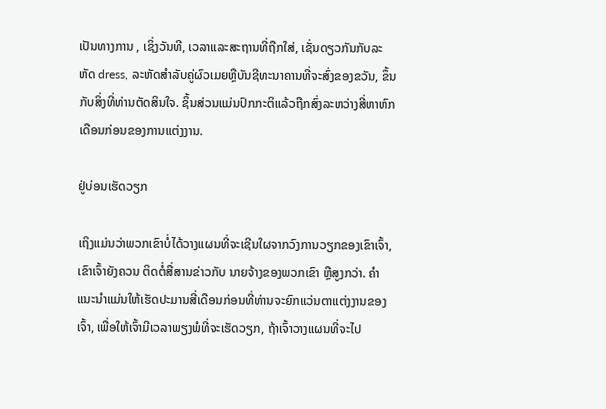ເປັນທາງການ , ເຊິ່ງວັນທີ, ເວລາແລະສະຖານທີ່ຖືກໃສ່, ເຊັ່ນດຽວກັນກັບລະຫັດ dress, ລະຫັດສໍາລັບຄູ່ຜົວເມຍຫຼືບັນຊີທະນາຄານທີ່ຈະສົ່ງຂອງຂວັນ, ຂຶ້ນກັບສິ່ງທີ່ທ່ານຕັດສິນໃຈ. ຊິ້ນສ່ວນແມ່ນປົກກະຕິແລ້ວຖືກສົ່ງລະຫວ່າງສີ່ຫາຫົກເດືອນກ່ອນຂອງການແຕ່ງງານ.

ຢູ່ບ່ອນເຮັດວຽກ

ເຖິງແມ່ນວ່າພວກເຂົາບໍ່ໄດ້ວາງແຜນທີ່ຈະເຊີນໃຜຈາກວົງການວຽກຂອງເຂົາເຈົ້າ, ເຂົາເຈົ້າຍັງຄວນ ຕິດຕໍ່ສື່ສານຂ່າວກັບ ນາຍຈ້າງຂອງພວກເຂົາ ຫຼືສູງກວ່າ. ຄໍາແນະນໍາແມ່ນໃຫ້ເຮັດປະມານສີ່ເດືອນກ່ອນທີ່ທ່ານຈະຍົກແວ່ນຕາແຕ່ງງານຂອງເຈົ້າ, ເພື່ອໃຫ້ເຈົ້າມີເວລາພຽງພໍທີ່ຈະເຮັດວຽກ, ຖ້າເຈົ້າວາງແຜນທີ່ຈະໄປ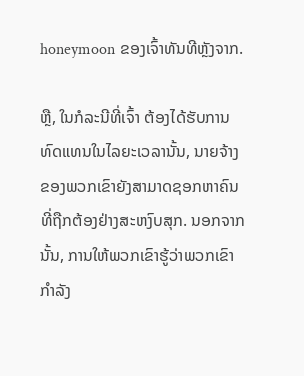honeymoon ຂອງເຈົ້າທັນທີຫຼັງຈາກ.

ຫຼື, ໃນກໍລະນີທີ່ເຈົ້າ ຕ້ອງໄດ້ຮັບການທົດແທນໃນໄລຍະເວລານັ້ນ, ນາຍຈ້າງຂອງພວກເຂົາຍັງສາມາດຊອກຫາຄົນທີ່ຖືກຕ້ອງຢ່າງສະຫງົບສຸກ. ນອກຈາກນັ້ນ, ການໃຫ້ພວກເຂົາຮູ້ວ່າພວກເຂົາກໍາລັງ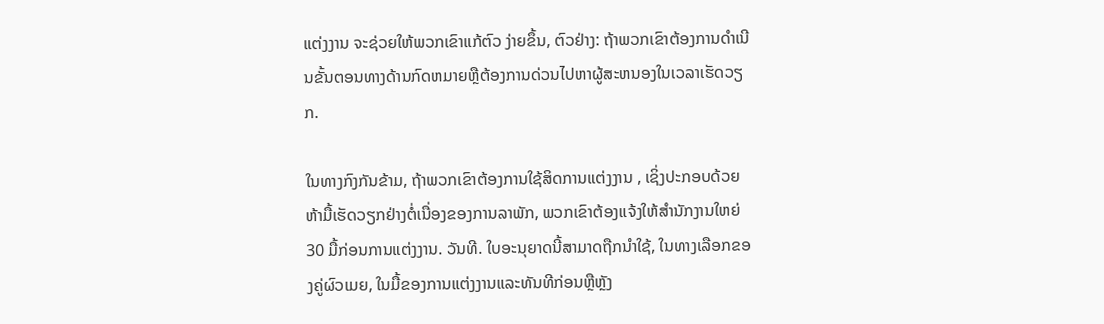ແຕ່ງງານ ຈະຊ່ວຍໃຫ້ພວກເຂົາແກ້ຕົວ ງ່າຍຂຶ້ນ, ຕົວຢ່າງ: ຖ້າພວກເຂົາຕ້ອງການດໍາເນີນຂັ້ນຕອນທາງດ້ານກົດຫມາຍຫຼືຕ້ອງການດ່ວນໄປຫາຜູ້ສະຫນອງໃນເວລາເຮັດວຽກ.

ໃນທາງກົງກັນຂ້າມ, ຖ້າພວກເຂົາຕ້ອງການໃຊ້ສິດການແຕ່ງງານ , ເຊິ່ງປະກອບດ້ວຍຫ້າມື້ເຮັດວຽກຢ່າງຕໍ່ເນື່ອງຂອງການລາພັກ, ພວກເຂົາຕ້ອງແຈ້ງໃຫ້ສໍານັກງານໃຫຍ່ 30 ມື້ກ່ອນການແຕ່ງງານ. ວັນທີ. ໃບອະນຸຍາດນີ້ສາມາດຖືກນໍາໃຊ້, ໃນທາງເລືອກຂອງຄູ່ຜົວເມຍ, ໃນມື້ຂອງການແຕ່ງງານແລະທັນທີກ່ອນຫຼືຫຼັງ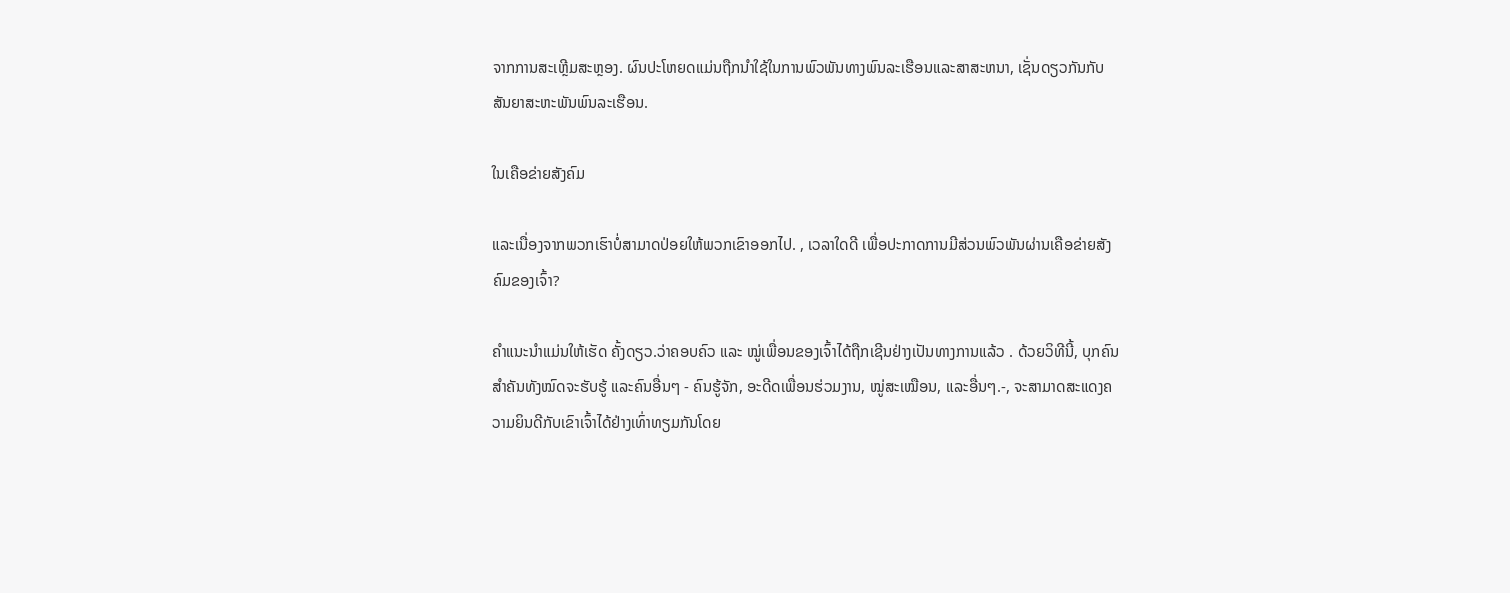ຈາກການສະເຫຼີມສະຫຼອງ. ຜົນປະໂຫຍດແມ່ນຖືກນໍາໃຊ້ໃນການພົວພັນທາງພົນລະເຮືອນແລະສາສະຫນາ, ເຊັ່ນດຽວກັນກັບສັນຍາສະຫະພັນພົນລະເຮືອນ.

ໃນເຄືອຂ່າຍສັງຄົມ

ແລະເນື່ອງຈາກພວກເຮົາບໍ່ສາມາດປ່ອຍໃຫ້ພວກເຂົາອອກໄປ. , ເວລາໃດດີ ເພື່ອປະກາດການມີສ່ວນພົວພັນຜ່ານເຄືອຂ່າຍສັງຄົມຂອງເຈົ້າ?

ຄຳແນະນຳແມ່ນໃຫ້ເຮັດ ຄັ້ງດຽວ.ວ່າຄອບຄົວ ແລະ ໝູ່ເພື່ອນຂອງເຈົ້າໄດ້ຖືກເຊີນຢ່າງເປັນທາງການແລ້ວ . ດ້ວຍວິທີນີ້, ບຸກຄົນສຳຄັນທັງໝົດຈະຮັບຮູ້ ແລະຄົນອື່ນໆ - ຄົນຮູ້ຈັກ, ອະດີດເພື່ອນຮ່ວມງານ, ໝູ່ສະເໝືອນ, ແລະອື່ນໆ.-, ຈະສາມາດສະແດງຄວາມຍິນດີກັບເຂົາເຈົ້າໄດ້ຢ່າງເທົ່າທຽມກັນໂດຍ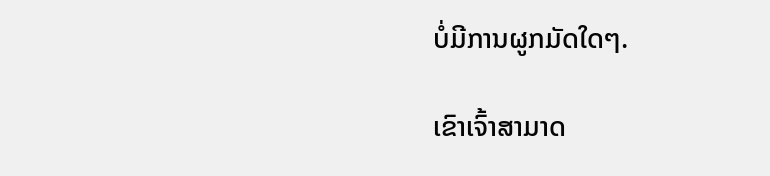ບໍ່ມີການຜູກມັດໃດໆ.

ເຂົາເຈົ້າສາມາດ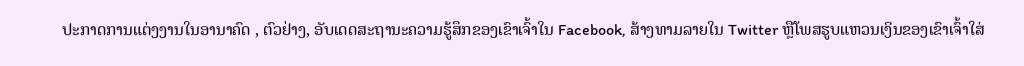ປະກາດການແຕ່ງງານໃນອານາຄົດ , ຕົວຢ່າງ, ອັບເດດສະຖານະຄວາມຮູ້ສຶກຂອງເຂົາເຈົ້າໃນ Facebook, ສ້າງທາມລາຍໃນ Twitter ຫຼືໂພສຮູບແຫວນເງິນຂອງເຂົາເຈົ້າໃສ່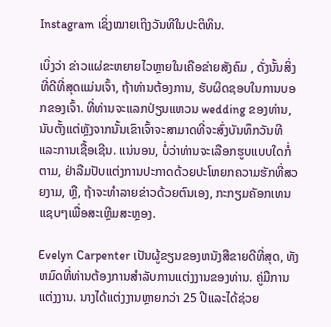Instagram ເຊິ່ງໝາຍເຖິງວັນທີໃນປະຕິທິນ.

ເບິ່ງວ່າ ຂ່າວແຜ່ຂະຫຍາຍໄວຫຼາຍໃນເຄືອຂ່າຍສັງຄົມ , ດັ່ງນັ້ນສິ່ງທີ່ດີທີ່ສຸດແມ່ນເຈົ້າ, ຖ້າທ່ານຕ້ອງການ, ຮັບຜິດຊອບໃນການບອກຂອງເຈົ້າ. ທີ່ທ່ານຈະແລກປ່ຽນແຫວນ wedding ຂອງທ່ານ, ນັບຕັ້ງແຕ່ຫຼັງຈາກນັ້ນເຂົາເຈົ້າຈະສາມາດທີ່ຈະສົ່ງບັນທຶກວັນທີແລະການເຊື້ອເຊີນ. ແນ່ນອນ, ບໍ່ວ່າທ່ານຈະເລືອກຮູບແບບໃດກໍ່ຕາມ, ຢ່າລືມປັບແຕ່ງການປະກາດດ້ວຍປະໂຫຍກຄວາມຮັກທີ່ສວຍງາມ, ຫຼື, ຖ້າຈະທໍາລາຍຂ່າວດ້ວຍຕົນເອງ, ກະກຽມຄັອກເທນແຊບໆເພື່ອສະເຫຼີມສະຫຼອງ.

Evelyn Carpenter ເປັນຜູ້ຂຽນຂອງຫນັງສືຂາຍດີທີ່ສຸດ, ທັງຫມົດທີ່ທ່ານຕ້ອງການສໍາລັບການແຕ່ງງານຂອງທ່ານ. ຄູ່ມືການແຕ່ງງານ. ນາງໄດ້ແຕ່ງງານຫຼາຍກວ່າ 25 ປີແລະໄດ້ຊ່ວຍ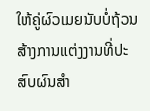ໃຫ້ຄູ່ຜົວເມຍນັບບໍ່ຖ້ວນສ້າງການແຕ່ງງານທີ່ປະສົບຜົນສໍາ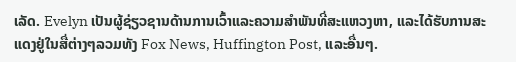ເລັດ. Evelyn ເປັນຜູ້ຊ່ຽວຊານດ້ານການເວົ້າແລະຄວາມສໍາພັນທີ່ສະແຫວງຫາ, ແລະໄດ້ຮັບການສະແດງຢູ່ໃນສື່ຕ່າງໆລວມທັງ Fox News, Huffington Post, ແລະອື່ນໆ.